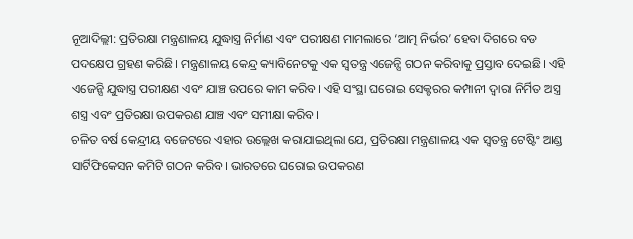ନୂଆଦିଲ୍ଲୀ: ପ୍ରତିରକ୍ଷା ମନ୍ତ୍ରଣାଳୟ ଯୁଦ୍ଧାସ୍ତ୍ର ନିର୍ମାଣ ଏବଂ ପରୀକ୍ଷଣ ମାମଲାରେ ‘ଆତ୍ମ ନିର୍ଭର’ ହେବା ଦିଗରେ ବଡ ପଦକ୍ଷେପ ଗ୍ରହଣ କରିଛି। ମନ୍ତ୍ରଣାଳୟ କେନ୍ଦ୍ର କ୍ୟାବିନେଟକୁ ଏକ ସ୍ଵତନ୍ତ୍ର ଏଜେନ୍ସି ଗଠନ କରିବାକୁ ପ୍ରସ୍ତାବ ଦେଇଛି। ଏହି ଏଜେନ୍ସି ଯୁଦ୍ଧାସ୍ତ୍ର ପରୀକ୍ଷଣ ଏବଂ ଯାଞ୍ଚ ଉପରେ କାମ କରିବ। ଏହି ସଂସ୍ଥା ଘରୋଇ ସେକ୍ଟରର କମ୍ପାନୀ ଦ୍ଵାରା ନିର୍ମିତ ଅସ୍ତ୍ର ଶସ୍ତ୍ର ଏବଂ ପ୍ରତିରକ୍ଷା ଉପକରଣ ଯାଞ୍ଚ ଏବଂ ସମୀକ୍ଷା କରିବ।
ଚଳିତ ବର୍ଷ କେନ୍ଦ୍ରୀୟ ବଜେଟରେ ଏହାର ଉଲ୍ଲେଖ କରାଯାଇଥିଲା ଯେ, ପ୍ରତିରକ୍ଷା ମନ୍ତ୍ରଣାଳୟ ଏକ ସ୍ଵତନ୍ତ୍ର ଟେଷ୍ଟିଂ ଆଣ୍ଡ ସାର୍ଟିଫିକେସନ କମିଟି ଗଠନ କରିବ। ଭାରତରେ ଘରୋଇ ଉପକରଣ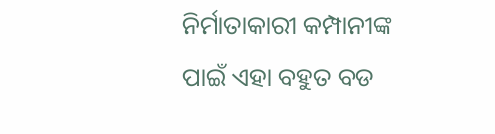ନିର୍ମାତାକାରୀ କମ୍ପାନୀଙ୍କ ପାଇଁ ଏହା ବହୁତ ବଡ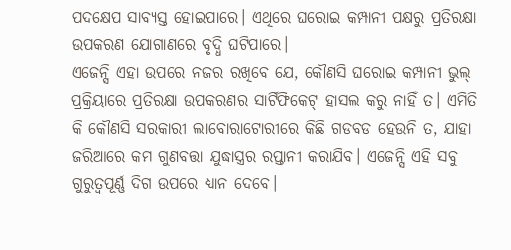ପଦକ୍ଷେପ ସାବ୍ୟସ୍ତ ହୋଇପାରେ। ଏଥିରେ ଘରୋଇ କମ୍ପାନୀ ପକ୍ଷରୁ ପ୍ରତିରକ୍ଷା ଉପକରଣ ଯୋଗାଣରେ ବୃଦ୍ଧି ଘଟିପାରେ।
ଏଜେନ୍ସି ଏହା ଉପରେ ନଜର ରଖିବେ ଯେ, କୌଣସି ଘରୋଇ କମ୍ପାନୀ ଭୁଲ୍ ପ୍ରକ୍ରିୟାରେ ପ୍ରତିରକ୍ଷା ଉପକରଣର ସାର୍ଟିଫିକେଟ୍ ହାସଲ କରୁ ନାହିଁ ତ। ଏମିତି କି କୌଣସି ସରକାରୀ ଲାବୋରାଟୋରୀରେ କିଛି ଗଡବଡ ହେଉନି ତ, ଯାହା ଜରିଆରେ କମ ଗୁଣବତ୍ତା ଯୁଦ୍ଧାସ୍ତ୍ରର ରପ୍ତାନୀ କରାଯିବ। ଏଜେନ୍ସି ଏହି ସବୁ ଗୁରୁତ୍ଵପୂର୍ଣ୍ଣ ଦିଗ ଉପରେ ଧ୍ୟାନ ଦେବେ।